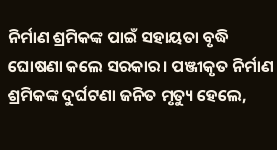ନିର୍ମାଣ ଶ୍ରମିକଙ୍କ ପାଇଁ ସହାୟତା ବୃଦ୍ଧି ଘୋଷଣା କଲେ ସରକାର। ପଞ୍ଜୀକୃତ ନିର୍ମାଣ ଶ୍ରମିକଙ୍କ ଦୁର୍ଘଟଣା ଜନିତ ମୃତ୍ୟୁ ହେଲେ,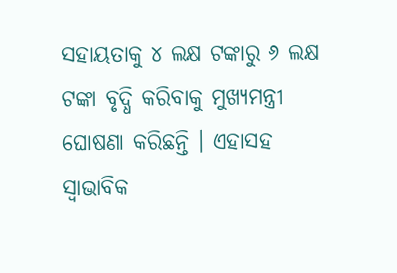ସହାୟତାକୁ ୪ ଲକ୍ଷ ଟଙ୍କାରୁ ୬ ଲକ୍ଷ ଟଙ୍କା ବୃଦ୍ଧି କରିବାକୁ ମୁଖ୍ୟମନ୍ତ୍ରୀ ଘୋଷଣା କରିଛନ୍ତି । ଏହାସହ ସ୍ବାଭାବିକ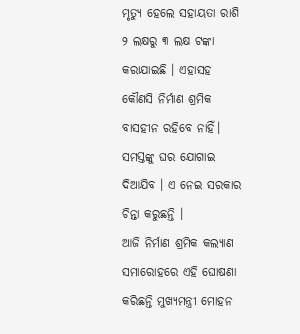ମୃତ୍ୟୁ ହେଲେ ସହାୟତା ରାଶି ୨ ଲକ୍ଷରୁ ୩ ଲକ୍ଷ ଟଙ୍କା କରାଯାଇଛି । ଏହାସହ କୌଣସି ନିର୍ମାଣ ଶ୍ରମିକ ବାସହୀନ ରହିବେ ନାହିଁ। ସମସ୍ତଙ୍କୁ ଘର ଯୋଗାଇ ଦିଆଯିବ । ଏ ନେଇ ସରକାର ଚିନ୍ତା କରୁଛନ୍ତି ।
ଆଜି ନିର୍ମାଣ ଶ୍ରମିକ କଲ୍ୟାଣ ସମାରୋହରେ ଏହି ଘୋଷଣା କରିଛନ୍ତି ମୁଖ୍ୟମନ୍ତ୍ରୀ ମୋହନ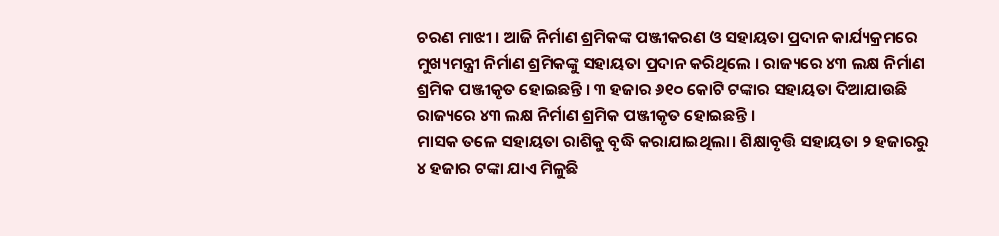ଚରଣ ମାଝୀ । ଆଜି ନିର୍ମାଣ ଶ୍ରମିକଙ୍କ ପଞ୍ଜୀକରଣ ଓ ସହାୟତା ପ୍ରଦାନ କାର୍ଯ୍ୟକ୍ରମରେ ମୁଖ୍ୟମନ୍ତ୍ରୀ ନିର୍ମାଣ ଶ୍ରମିକଙ୍କୁ ସହାୟତା ପ୍ରଦାନ କରିଥିଲେ । ରାଜ୍ୟରେ ୪୩ ଲକ୍ଷ ନିର୍ମାଣ ଶ୍ରମିକ ପଞ୍ଜୀକୃତ ହୋଇଛନ୍ତି । ୩ ହଜାର ୬୧୦ କୋଟି ଟଙ୍କାର ସହାୟତା ଦିଆଯାଉଛି ରାଜ୍ୟରେ ୪୩ ଲକ୍ଷ ନିର୍ମାଣ ଶ୍ରମିକ ପଞ୍ଜୀକୃତ ହୋଇଛନ୍ତି ।
ମାସକ ତଳେ ସହାୟତା ରାଶିକୁ ବୃଦ୍ଧି କରାଯାଇଥିଲା। ଶିକ୍ଷାବୃତ୍ତି ସହାୟତା ୨ ହଜାରରୁ ୪ ହଜାର ଟଙ୍କା ଯାଏ ମିଳୁଛି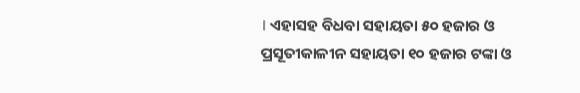। ଏହାସହ ବିଧବା ସହାୟତା ୫୦ ହଜାର ଓ ପ୍ରସୂତୀକାଳୀନ ସହାୟତା ୧୦ ହଜାର ଟଙ୍କା ଓ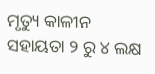ମୃତ୍ୟୁ କାଳୀନ ସହାୟତା ୨ ରୁ ୪ ଲକ୍ଷ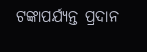ଟଙ୍କାପର୍ଯ୍ୟନ୍ତ ପ୍ରଦାନ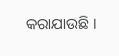କରାଯାଉଛି ।